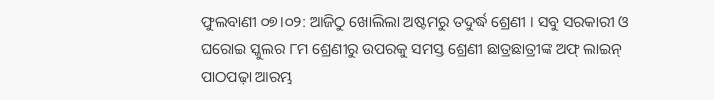ଫୁଲବାଣୀ ୦୭।୦୨: ଆଜିଠୁ ଖୋଲିଲା ଅଷ୍ଟମରୁ ତଦୁର୍ଦ୍ଧ ଶ୍ରେଣୀ । ସବୁ ସରକାରୀ ଓ ଘରୋଇ ସ୍କୁଲର ୮ମ ଶ୍ରେଣୀରୁ ଉପରକୁ ସମସ୍ତ ଶ୍ରେଣୀ ଛାତ୍ରଛାତ୍ରୀଙ୍କ ଅଫ୍ ଲାଇନ୍ ପାଠପଢ଼ା ଆରମ୍ଭ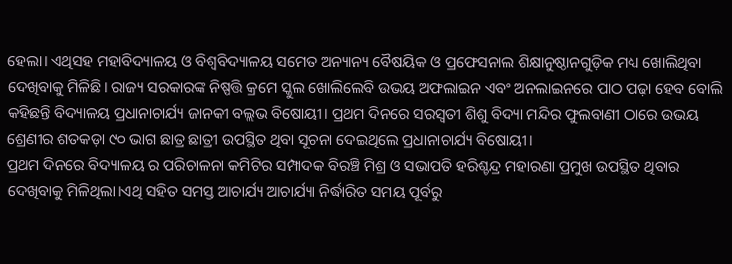ହେଲା। ଏଥିସହ ମହାବିଦ୍ୟାଳୟ ଓ ବିଶ୍ବବିଦ୍ୟାଳୟ ସମେତ ଅନ୍ୟାନ୍ୟ ବୈଷୟିକ ଓ ପ୍ରଫେସନାଲ ଶିକ୍ଷାନୁଷ୍ଠାନଗୁଡ଼ିକ ମଧ୍ୟ ଖୋଲିଥିବା ଦେଖିବାକୁ ମିଳିଛି। ରାଜ୍ୟ ସରକାରଙ୍କ ନିଷ୍ପତ୍ତି କ୍ରମେ ସ୍କୁଲ ଖୋଲିଲେବି ଉଭୟ ଅଫଲାଇନ ଏବଂ ଅନଲାଇନରେ ପାଠ ପଢ଼ା ହେବ ବୋଲି କହିଛନ୍ତି ବିଦ୍ୟାଳୟ ପ୍ରଧାନାଚାର୍ଯ୍ୟ ଜାନକୀ ବଲ୍ଲଭ ବିଷୋୟୀ। ପ୍ରଥମ ଦିନରେ ସରସ୍ବତୀ ଶିଶୁ ବିଦ୍ୟା ମନ୍ଦିର ଫୁଲବାଣୀ ଠାରେ ଉଭୟ ଶ୍ରେଣୀର ଶତକଡ଼ା ୯୦ ଭାଗ ଛାତ୍ର ଛାତ୍ରୀ ଉପସ୍ଥିତ ଥିବା ସୂଚନା ଦେଇଥିଲେ ପ୍ରଧାନାଚାର୍ଯ୍ୟ ବିଷୋୟୀ।
ପ୍ରଥମ ଦିନରେ ବିଦ୍ୟାଳୟ ର ପରିଚାଳନା କମିଟିର ସମ୍ପାଦକ ବିରଞ୍ଚି ମିଶ୍ର ଓ ସଭାପତି ହରିଶ୍ଚନ୍ଦ୍ର ମହାରଣା ପ୍ରମୁଖ ଉପସ୍ଥିତ ଥିବାର ଦେଖିବାକୁ ମିଳିଥିଲା।ଏଥି ସହିତ ସମସ୍ତ ଆଚାର୍ଯ୍ୟ ଆଚାର୍ଯ୍ୟା ନିର୍ଦ୍ଧାରିତ ସମୟ ପୂର୍ବରୁ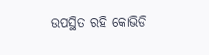ଉପସ୍ଥିତ ରହି କୋଭିଡି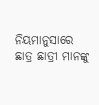ନିୟମାନୁସାରେ ଛାତ୍ର ଛାତ୍ରୀ ମାନଙ୍କୁ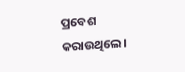ପ୍ରବେଶ କରାଉଥିଲେ।